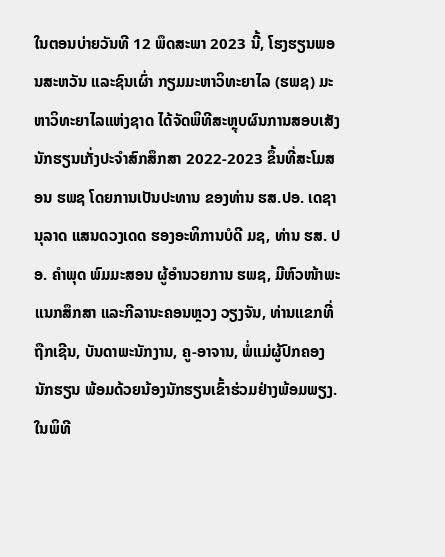ໃນຕອນບ່າຍວັນທີ 12 ພຶດສະພາ 2023 ນີ້, ໂຮງຮຽນພອນສະຫວັນ ແລະຊົນເຜົ່າ ກຽມມະຫາວິທະຍາໄລ (ຮພຊ) ມະຫາວິທະຍາໄລແຫ່ງຊາດ ໄດ້ຈັດພິທີສະຫຼຸບຜົນການສອບເສັງນັກຮຽນເກັ່ງປະຈໍາສົກສຶກສາ 2022-2023 ຂຶ້ນທີ່ສະໂມສອນ ຮພຊ ໂດຍການເປັນປະທານ ຂອງທ່ານ ຮສ.ປອ. ເດຊານຸລາດ ແສນດວງເດດ ຮອງອະທິການບໍດີ ມຊ, ທ່ານ ຮສ. ປອ. ຄໍາພຸດ ພົມມະສອນ ຜູ້ອໍານວຍການ ຮພຊ, ມີຫົວໜ້າພະແນກສຶກສາ ແລະກີລານະຄອນຫຼວງ ວຽງຈັນ, ທ່ານແຂກທີ່ຖືກເຊີນ, ບັນດາພະນັກງານ, ຄູ-ອາຈານ, ພໍ່ແມ່ຜູ້ປົກຄອງນັກຮຽນ ພ້ອມດ້ວຍນ້ອງນັກຮຽນເຂົ້າຮ່ວມຢ່າງພ້ອມພຽງ.
ໃນພິທີ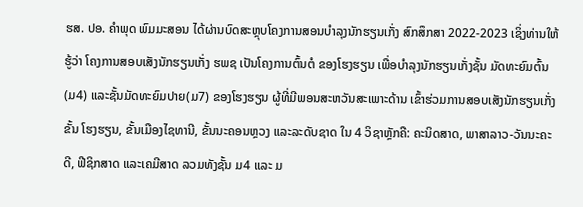ຮສ. ປອ. ຄໍາພຸດ ພົມມະສອນ ໄດ້ຜ່ານບົດສະຫຼຸບໂຄງການສອນບໍາລຸງນັກຮຽນເກັ່ງ ສົກສຶກສາ 2022-2023 ເຊິ່ງທ່ານໃຫ້ຮູ້ວ່າ ໂຄງການສອບເສັງນັກຮຽນເກັ່ງ ຮພຊ ເປັນໂຄງການຕົ້ນຕໍ ຂອງໂຮງຮຽນ ເພື່ອບໍາລຸງນັກຮຽນເກັ່ງຊັ້ນ ມັດທະຍົມຕົ້ນ(ມ4) ແລະຊັ້ນມັດທະຍົມປາຍ(ມ7) ຂອງໂຮງຮຽນ ຜູ້ທີ່ມີພອນສະຫວັນສະເພາະດ້ານ ເຂົ້າຮ່ວມການສອບເສັງນັກຮຽນເກັ່ງຂັ້ນ ໂຮງຮຽນ, ຂັ້ນເມືອງໄຊທານີ, ຂັ້ນນະຄອນຫຼວງ ແລະລະດັບຊາດ ໃນ 4 ວິຊາຫຼັກຄື: ຄະນິດສາດ, ພາສາລາວ-ວັນນະຄະດີ, ຟີຊິກສາດ ແລະເຄມີສາດ ລວມທັງຊັ້ນ ມ4 ແລະ ມ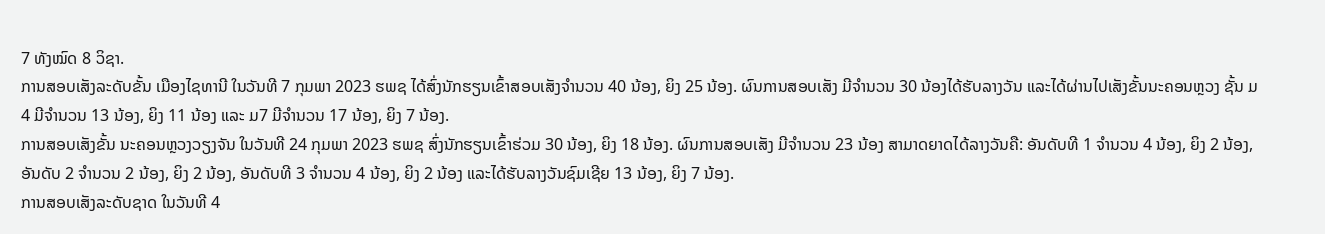7 ທັງໝົດ 8 ວິຊາ.
ການສອບເສັງລະດັບຂັ້ນ ເມືອງໄຊທານີ ໃນວັນທີ 7 ກຸມພາ 2023 ຮພຊ ໄດ້ສົ່ງນັກຮຽນເຂົ້າສອບເສັງຈໍານວນ 40 ນ້ອງ, ຍິງ 25 ນ້ອງ. ຜົນການສອບເສັງ ມີຈໍານວນ 30 ນ້ອງໄດ້ຮັບລາງວັນ ແລະໄດ້ຜ່ານໄປເສັງຂັ້ນນະຄອນຫຼວງ ຊັ້ນ ມ4 ມີຈໍານວນ 13 ນ້ອງ, ຍິງ 11 ນ້ອງ ແລະ ມ7 ມີຈໍານວນ 17 ນ້ອງ, ຍິງ 7 ນ້ອງ.
ການສອບເສັງຂັ້ນ ນະຄອນຫຼວງວຽງຈັນ ໃນວັນທີ 24 ກຸມພາ 2023 ຮພຊ ສົ່ງນັກຮຽນເຂົ້າຮ່ວມ 30 ນ້ອງ, ຍິງ 18 ນ້ອງ. ຜົນການສອບເສັງ ມີຈໍານວນ 23 ນ້ອງ ສາມາດຍາດໄດ້ລາງວັນຄື: ອັນດັບທີ 1 ຈໍານວນ 4 ນ້ອງ, ຍິງ 2 ນ້ອງ, ອັນດັບ 2 ຈໍານວນ 2 ນ້ອງ, ຍິງ 2 ນ້ອງ, ອັນດັບທີ 3 ຈໍານວນ 4 ນ້ອງ, ຍິງ 2 ນ້ອງ ແລະໄດ້ຮັບລາງວັນຊົມເຊີຍ 13 ນ້ອງ, ຍິງ 7 ນ້ອງ.
ການສອບເສັງລະດັບຊາດ ໃນວັນທີ 4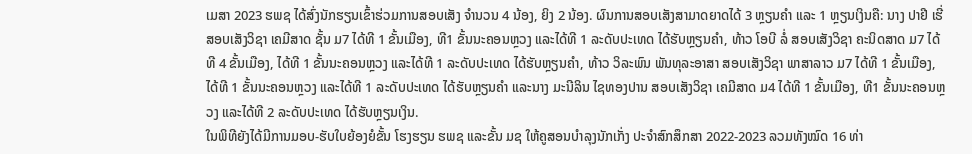ເມສາ 2023 ຮພຊ ໄດ້ສົ່ງນັກຮຽນເຂົ້າຮ່ວມການສອບເສັງ ຈໍານວນ 4 ນ້ອງ, ຍິງ 2 ນ້ອງ. ຜົນການສອບເສັງສາມາດຍາດໄດ້ 3 ຫຼຽນຄໍາ ແລະ 1 ຫຼຽນເງິນຄື: ນາງ ປາຢີ ເຮີ່ ສອບເສັງວິຊາ ເຄມີສາດ ຊັ້ນ ມ7 ໄດ້ທີ 1 ຂັ້ນເມືອງ, ທີ1 ຂັ້ນນະຄອນຫຼວງ ແລະໄດ້ທີ 1 ລະດັບປະເທດ ໄດ້ຮັບຫຼຽນຄໍາ, ທ້າວ ໂອບີ ລໍ່ ສອບເສັງວິຊາ ຄະນິດສາດ ມ7 ໄດ້ທີ 4 ຂັ້ນເມືອງ, ໄດ້ທີ 1 ຂັ້ນນະຄອນຫຼວງ ແລະໄດ້ທີ 1 ລະດັບປະເທດ ໄດ້ຮັບຫຼຽນຄໍາ, ທ້າວ ວິລະພົນ ພັນທຸລະອາສາ ສອບເສັງວິຊາ ພາສາລາວ ມ7 ໄດ້ທີ 1 ຂັ້ນເມືອງ, ໄດ້ທີ 1 ຂັ້ນນະຄອນຫຼວງ ແລະໄດ້ທີ 1 ລະດັບປະເທດ ໄດ້ຮັບຫຼຽນຄໍາ ແລະນາງ ມະນີລິນ ໄຊທອງປານ ສອບເສັງວິຊາ ເຄມີສາດ ມ4 ໄດ້ທີ 1 ຂັ້ນເມືອງ, ທີ1 ຂັ້ນນະຄອນຫຼວງ ແລະໄດ້ທີ 2 ລະດັບປະເທດ ໄດ້ຮັບຫຼຽນເງິນ.
ໃນພິທີຍັງໄດ້ມີການມອບ-ຮັບໃບຍ້ອງຍໍຂັ້ນ ໂຮງຮຽນ ຮພຊ ແລະຂັ້ນ ມຊ ໃຫ້ຄູສອນບໍາລຸງນັກເກັ່ງ ປະຈໍາສົກສຶກສາ 2022-2023 ລວມທັງໝົດ 16 ທ່າ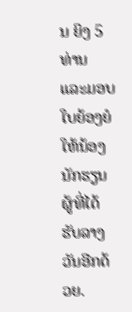ນ ຍິງ 5 ທ່ານ ແລະມອບໃບຍ້ອງຍໍໃຫ້ນ້ອງນັກຮຽນຜູ້ທີ່ໄດ້ຮັບລາງວັນອີກດ້ວຍ.